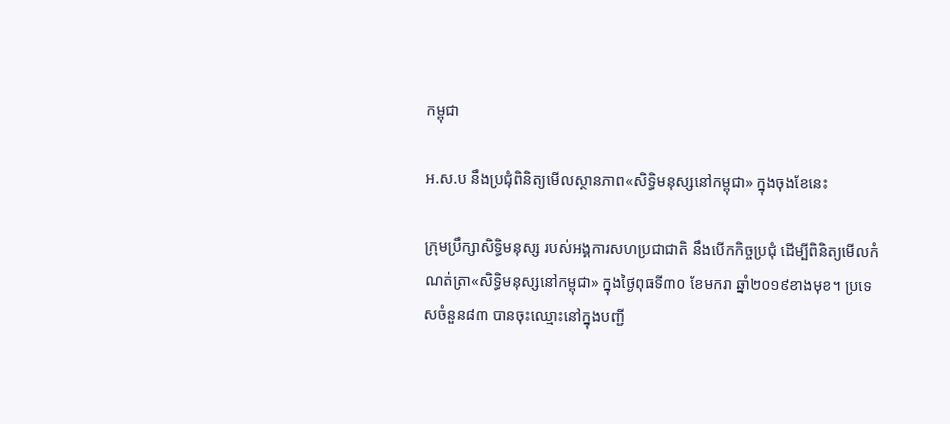កម្ពុជា

អ.ស.ប នឹងប្រជុំពិនិត្យមើលស្ថានភាព«សិទ្ធិមនុស្សនៅកម្ពុជា» ក្នុងចុងខែនេះ

ក្រុមប្រឹក្សាសិទ្ធិមនុស្ស របស់អង្គការសហប្រជាជាតិ នឹងបើកកិច្ចប្រជុំ ដើម្បីពិនិត្យមើលកំណត់ត្រា«សិទ្ធិមនុស្សនៅកម្ពុជា» ក្នុងថ្ងៃពុធទី៣០ ខែមករា ឆ្នាំ២០១៩ខាងមុខ។ ប្រទេសចំនួន៨៣ បានចុះឈ្មោះនៅក្នុងបញ្ជី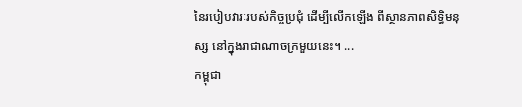នៃរបៀបវារៈរបស់កិច្ចប្រជុំ ដើម្បីលើកឡើង ពីស្ថានភាពសិទ្ធិមនុស្ស នៅក្នុងរាជាណាចក្រមួយនេះ។ ...
កម្ពុជា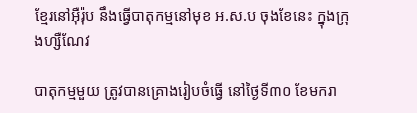ខ្មែរនៅអ៊ឺរ៉ុប នឹងធ្វើបាតុកម្មនៅមុខ អ.ស.ប ចុងខែនេះ ក្នុងក្រុងហ្សឺណែវ

បាតុកម្មមួយ ត្រូវបានគ្រោងរៀបចំធ្វើ នៅថ្ងៃទី៣០ ខែមករា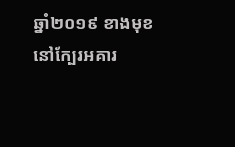ឆ្នាំ២០១៩ ខាងមុខ នៅក្បែរអគារ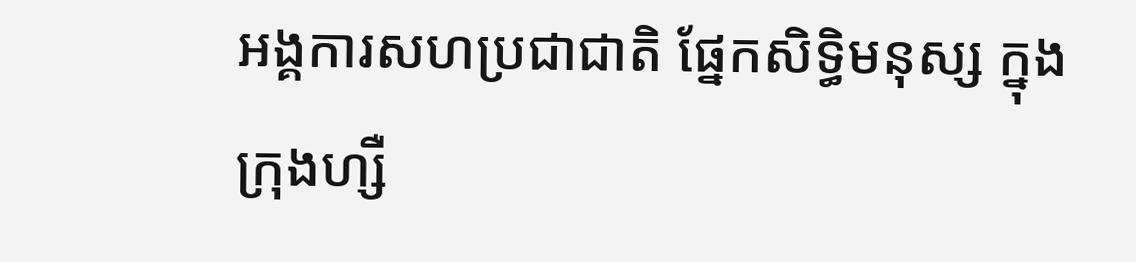អង្គការសហប្រជាជាតិ ផ្នែកសិទ្ធិមនុស្ស ក្នុងក្រុងហ្សឺ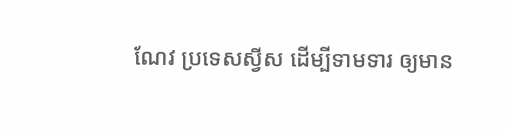ណែវ ប្រទេសស្វីស ដើម្បីទាមទារ ឲ្យមាន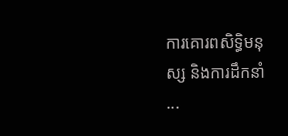ការគោរពសិទ្ធិមនុស្ស និងការដឹកនាំ ...